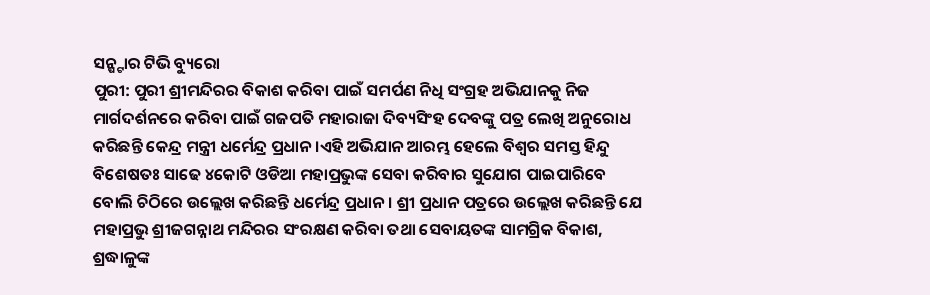ସନ୍ଷ୍ଟାର ଟିଭି ବ୍ୟୁରୋ
ପୁରୀ: ପୁରୀ ଶ୍ରୀମନ୍ଦିରର ବିକାଶ କରିବା ପାଇଁ ସମର୍ପଣ ନିଧି ସଂଗ୍ରହ ଅଭିଯାନକୁ ନିଜ ମାର୍ଗଦର୍ଶନରେ କରିବା ପାଇଁ ଗଜପତି ମହାରାଜା ଦିବ୍ୟସିଂହ ଦେବଙ୍କୁ ପତ୍ର ଲେଖି ଅନୁରୋଧ କରିଛନ୍ତି କେନ୍ଦ୍ର ମନ୍ତ୍ରୀ ଧର୍ମେନ୍ଦ୍ର ପ୍ରଧାନ ।ଏହି ଅଭିଯାନ ଆରମ୍ଭ ହେଲେ ବିଶ୍ୱର ସମସ୍ତ ହିନ୍ଦୁ ବିଶେଷତଃ ସାଢେ ୪କୋଟି ଓଡିଆ ମହାପ୍ରଭୁଙ୍କ ସେବା କରିବାର ସୁଯୋଗ ପାଇପାରିବେ ବୋଲି ଚିଠିରେ ଉଲ୍ଲେଖ କରିଛନ୍ତି ଧର୍ମେନ୍ଦ୍ର ପ୍ରଧାନ । ଶ୍ରୀ ପ୍ରଧାନ ପତ୍ରରେ ଉଲ୍ଲେଖ କରିଛନ୍ତି ଯେ ମହାପ୍ରଭୁ ଶ୍ରୀଜଗନ୍ନାଥ ମନ୍ଦିରର ସଂରକ୍ଷଣ କରିବା ତଥା ସେବାୟତଙ୍କ ସାମଗ୍ରିକ ବିକାଶ, ଶ୍ରଦ୍ଧାଳୁଙ୍କ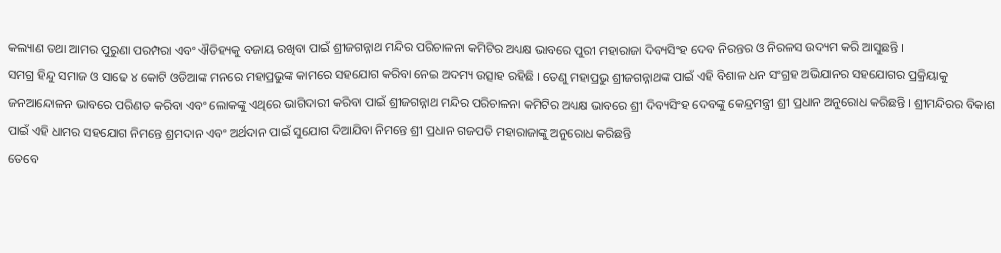କଲ୍ୟାଣ ତଥା ଆମର ପୁରୁଣା ପରମ୍ପରା ଏବଂ ଐତିହ୍ୟକୁ ବଜାୟ ରଖିବା ପାଇଁ ଶ୍ରୀଜଗନ୍ନାଥ ମନ୍ଦିର ପରିଚାଳନା କମିଟିର ଅଧ୍ୟକ୍ଷ ଭାବରେ ପୁରୀ ମହାରାଜା ଦିବ୍ୟସିଂହ ଦେବ ନିରନ୍ତର ଓ ନିରଳସ ଉଦ୍ୟମ କରି ଆସୁଛନ୍ତି ।
ସମଗ୍ର ହିନ୍ଦୁ ସମାଜ ଓ ସାଢେ ୪ କୋଟି ଓଡିଆଙ୍କ ମନରେ ମହାପ୍ରଭୁଙ୍କ କାମରେ ସହଯୋଗ କରିବା ନେଇ ଅଦମ୍ୟ ଉତ୍ସାହ ରହିଛି । ତେଣୁ ମହାପ୍ରଭୁ ଶ୍ରୀଜଗନ୍ନାଥଙ୍କ ପାଇଁ ଏହି ବିଶାଳ ଧନ ସଂଗ୍ରହ ଅଭିଯାନର ସହଯୋଗର ପ୍ରକ୍ରିୟାକୁ ଜନଆନ୍ଦୋଳନ ଭାବରେ ପରିଣତ କରିବା ଏବଂ ଲୋକଙ୍କୁ ଏଥିରେ ଭାଗିଦାରୀ କରିବା ପାଇଁ ଶ୍ରୀଜଗନ୍ନାଥ ମନ୍ଦିର ପରିଚାଳନା କମିଟିର ଅଧ୍ୟକ୍ଷ ଭାବରେ ଶ୍ରୀ ଦିବ୍ୟସିଂହ ଦେବଙ୍କୁ କେନ୍ଦ୍ରମନ୍ତ୍ରୀ ଶ୍ରୀ ପ୍ରଧାନ ଅନୁରୋଧ କରିଛନ୍ତି । ଶ୍ରୀମନ୍ଦିରର ବିକାଶ ପାଇଁ ଏହି ଧାମର ସହଯୋଗ ନିମନ୍ତେ ଶ୍ରମଦାନ ଏବଂ ଅର୍ଥଦାନ ପାଇଁ ସୁଯୋଗ ଦିଆଯିବା ନିମନ୍ତେ ଶ୍ରୀ ପ୍ରଧାନ ଗଜପତି ମହାରାଜାଙ୍କୁ ଅନୁରୋଧ କରିଛନ୍ତି
ତେବେ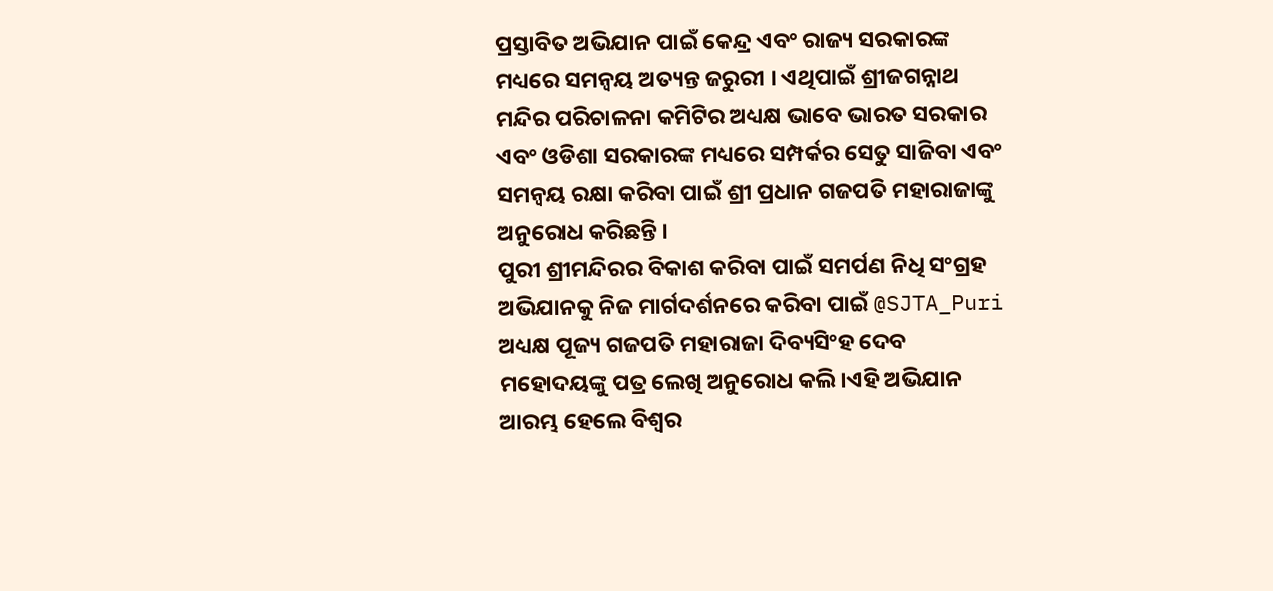ପ୍ରସ୍ତାବିତ ଅଭିଯାନ ପାଇଁ କେନ୍ଦ୍ର ଏବଂ ରାଜ୍ୟ ସରକାରଙ୍କ ମଧ୍ୟରେ ସମନ୍ୱୟ ଅତ୍ୟନ୍ତ ଜରୁରୀ । ଏଥିପାଇଁ ଶ୍ରୀଜଗନ୍ନାଥ ମନ୍ଦିର ପରିଚାଳନା କମିଟିର ଅଧ୍ୟକ୍ଷ ଭାବେ ଭାରତ ସରକାର ଏବଂ ଓଡିଶା ସରକାରଙ୍କ ମଧ୍ୟରେ ସମ୍ପର୍କର ସେତୁ ସାଜିବା ଏବଂ ସମନ୍ୱୟ ରକ୍ଷା କରିବା ପାଇଁ ଶ୍ରୀ ପ୍ରଧାନ ଗଜପତି ମହାରାଜାଙ୍କୁ ଅନୁରୋଧ କରିଛନ୍ତି ।
ପୁରୀ ଶ୍ରୀମନ୍ଦିରର ବିକାଶ କରିବା ପାଇଁ ସମର୍ପଣ ନିଧି ସଂଗ୍ରହ ଅଭିଯାନକୁ ନିଜ ମାର୍ଗଦର୍ଶନରେ କରିବା ପାଇଁ @SJTA_Puri ଅଧ୍ୟକ୍ଷ ପୂଜ୍ୟ ଗଜପତି ମହାରାଜା ଦିବ୍ୟସିଂହ ଦେବ ମହୋଦୟଙ୍କୁ ପତ୍ର ଲେଖି ଅନୁରୋଧ କଲି।ଏହି ଅଭିଯାନ ଆରମ୍ଭ ହେଲେ ବିଶ୍ୱର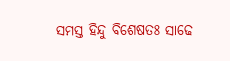ସମସ୍ତ ହିନ୍ଦୁ ବିଶେଷତଃ ସାଢେ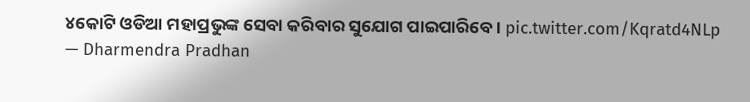୪କୋଟି ଓଡିଆ ମହାପ୍ରଭୁଙ୍କ ସେବା କରିବାର ସୁଯୋଗ ପାଇପାରିବେ। pic.twitter.com/Kqratd4NLp
— Dharmendra Pradhan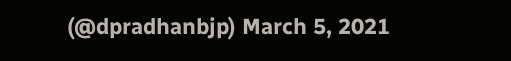(@dpradhanbjp) March 5, 2021